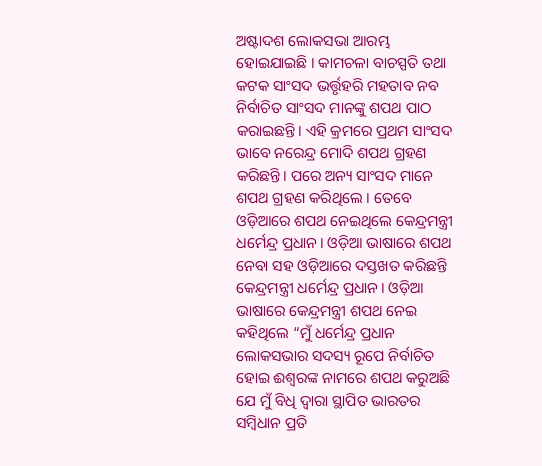ଅଷ୍ଟାଦଶ ଲୋକସଭା ଆରମ୍ଭ ହୋଇଯାଇଛି । କାମଚଳା ବାଚସ୍ପତି ତଥା କଟକ ସାଂସଦ ଭର୍ତ୍ତୃହରି ମହତାବ ନବ ନିର୍ବାଚିତ ସାଂସଦ ମାନଙ୍କୁ ଶପଥ ପାଠ କରାଇଛନ୍ତି। ଏହି କ୍ରମରେ ପ୍ରଥମ ସାଂସଦ ଭାବେ ନରେନ୍ଦ୍ର ମୋଦି ଶପଥ ଗ୍ରହଣ କରିଛନ୍ତି। ପରେ ଅନ୍ୟ ସାଂସଦ ମାନେ ଶପଥ ଗ୍ରହଣ କରିଥିଲେ । ତେବେ ଓଡ଼ିଆରେ ଶପଥ ନେଇଥିଲେ କେନ୍ଦ୍ରମନ୍ତ୍ରୀ ଧର୍ମେନ୍ଦ୍ର ପ୍ରଧାନ। ଓଡ଼ିଆ ଭାଷାରେ ଶପଥ ନେବା ସହ ଓଡ଼ିଆରେ ଦସ୍ତଖତ କରିଛନ୍ତି କେନ୍ଦ୍ରମନ୍ତ୍ରୀ ଧର୍ମେନ୍ଦ୍ର ପ୍ରଧାନ। ଓଡ଼ିଆ ଭାଷାରେ କେନ୍ଦ୍ରମନ୍ତ୍ରୀ ଶପଥ ନେଇ କହିଥିଲେ “ମୁଁ ଧର୍ମେନ୍ଦ୍ର ପ୍ରଧାନ ଲୋକସଭାର ସଦସ୍ୟ ରୂପେ ନିର୍ବାଚିତ ହୋଇ ଈଶ୍ୱରଙ୍କ ନାମରେ ଶପଥ କରୁଅଛି ଯେ ମୁଁ ବିଧି ଦ୍ୱାରା ସ୍ଥାପିତ ଭାରତର ସମ୍ବିଧାନ ପ୍ରତି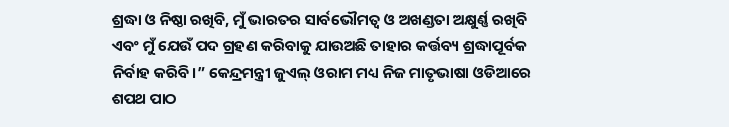ଶ୍ରଦ୍ଧା ଓ ନିଷ୍ଠା ରଖିବି, ମୁଁ ଭାରତର ସାର୍ବଭୌମତ୍ୱ ଓ ଅଖଣ୍ଡତା ଅକ୍ଷୁର୍ଣ୍ଣ ରଖିବି ଏବଂ ମୁଁ ଯେଉଁ ପଦ ଗ୍ରହଣ କରିବାକୁ ଯାଉଅଛି ତାହାର କର୍ତ୍ତବ୍ୟ ଶ୍ରଦ୍ଧାପୂର୍ବକ ନିର୍ବାହ କରିବି।” କେନ୍ଦ୍ରମନ୍ତ୍ରୀ ଜୁଏଲ୍ ଓରାମ ମଧ୍ୟ ନିଜ ମାତୃଭାଷା ଓଡିଆରେ ଶପଥ ପାଠ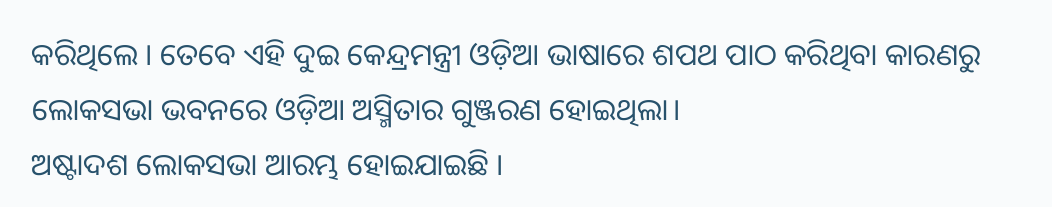କରିଥିଲେ । ତେବେ ଏହି ଦୁଇ କେନ୍ଦ୍ରମନ୍ତ୍ରୀ ଓଡ଼ିଆ ଭାଷାରେ ଶପଥ ପାଠ କରିଥିବା କାରଣରୁ ଲୋକସଭା ଭବନରେ ଓଡ଼ିଆ ଅସ୍ମିତାର ଗୁଞ୍ଜରଣ ହୋଇଥିଲା।
ଅଷ୍ଟାଦଶ ଲୋକସଭା ଆରମ୍ଭ ହୋଇଯାଇଛି ।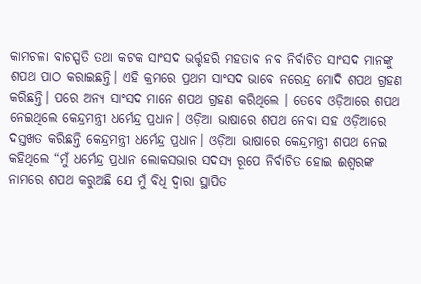କାମଚଳା ବାଚସ୍ପତି ତଥା କଟକ ସାଂସଦ ଭର୍ତ୍ତୃହରି ମହତାବ ନବ ନିର୍ବାଚିତ ସାଂସଦ ମାନଙ୍କୁ ଶପଥ ପାଠ କରାଇଛନ୍ତି। ଏହି କ୍ରମରେ ପ୍ରଥମ ସାଂସଦ ଭାବେ ନରେନ୍ଦ୍ର ମୋଦି ଶପଥ ଗ୍ରହଣ କରିଛନ୍ତି। ପରେ ଅନ୍ୟ ସାଂସଦ ମାନେ ଶପଥ ଗ୍ରହଣ କରିଥିଲେ । ତେବେ ଓଡ଼ିଆରେ ଶପଥ ନେଇଥିଲେ କେନ୍ଦ୍ରମନ୍ତ୍ରୀ ଧର୍ମେନ୍ଦ୍ର ପ୍ରଧାନ। ଓଡ଼ିଆ ଭାଷାରେ ଶପଥ ନେବା ସହ ଓଡ଼ିଆରେ ଦସ୍ତଖତ କରିଛନ୍ତି କେନ୍ଦ୍ରମନ୍ତ୍ରୀ ଧର୍ମେନ୍ଦ୍ର ପ୍ରଧାନ। ଓଡ଼ିଆ ଭାଷାରେ କେନ୍ଦ୍ରମନ୍ତ୍ରୀ ଶପଥ ନେଇ କହିଥିଲେ “ମୁଁ ଧର୍ମେନ୍ଦ୍ର ପ୍ରଧାନ ଲୋକସଭାର ସଦସ୍ୟ ରୂପେ ନିର୍ବାଚିତ ହୋଇ ଈଶ୍ୱରଙ୍କ ନାମରେ ଶପଥ କରୁଅଛି ଯେ ମୁଁ ବିଧି ଦ୍ୱାରା ସ୍ଥାପିତ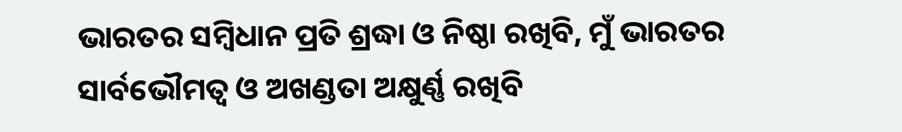ଭାରତର ସମ୍ବିଧାନ ପ୍ରତି ଶ୍ରଦ୍ଧା ଓ ନିଷ୍ଠା ରଖିବି, ମୁଁ ଭାରତର ସାର୍ବଭୌମତ୍ୱ ଓ ଅଖଣ୍ଡତା ଅକ୍ଷୁର୍ଣ୍ଣ ରଖିବି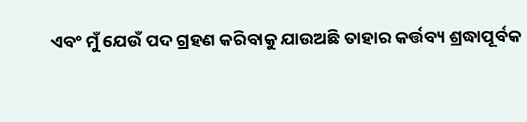ଏବଂ ମୁଁ ଯେଉଁ ପଦ ଗ୍ରହଣ କରିବାକୁ ଯାଉଅଛି ତାହାର କର୍ତ୍ତବ୍ୟ ଶ୍ରଦ୍ଧାପୂର୍ବକ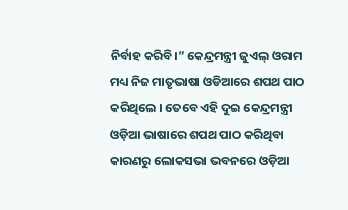ନିର୍ବାହ କରିବି।” କେନ୍ଦ୍ରମନ୍ତ୍ରୀ ଜୁଏଲ୍ ଓରାମ ମଧ୍ୟ ନିଜ ମାତୃଭାଷା ଓଡିଆରେ ଶପଥ ପାଠ କରିଥିଲେ । ତେବେ ଏହି ଦୁଇ କେନ୍ଦ୍ରମନ୍ତ୍ରୀ ଓଡ଼ିଆ ଭାଷାରେ ଶପଥ ପାଠ କରିଥିବା କାରଣରୁ ଲୋକସଭା ଭବନରେ ଓଡ଼ିଆ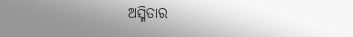ଅସ୍ମିତାର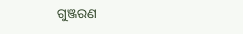ଗୁଞ୍ଜରଣ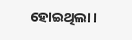ହୋଇଥିଲା।